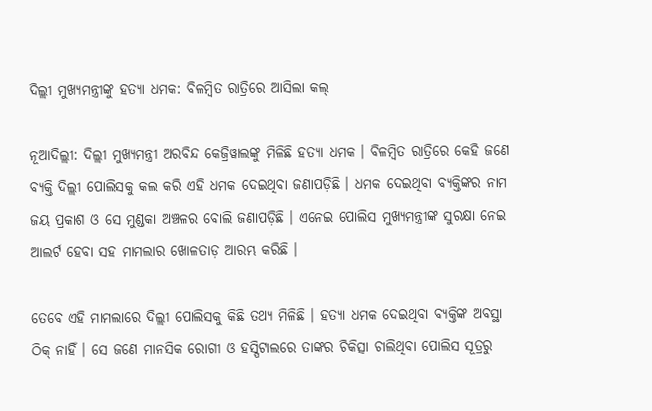ଦିଲ୍ଲୀ ମୁଖ୍ୟମନ୍ତ୍ରୀଙ୍କୁ ହତ୍ୟା ଧମକ: ବିଳମ୍ବିତ ରାତ୍ରିରେ ଆସିଲା କଲ୍

ନୂଆଦିଲ୍ଲୀ: ଦିଲ୍ଲୀ ମୁଖ୍ୟମନ୍ତ୍ରୀ ଅରବିନ୍ଦ କେଜ୍ରିୱାଲଙ୍କୁ ମିଳିଛି ହତ୍ୟା ଧମକ । ବିଳମ୍ବିତ ରାତ୍ରିରେ କେହି ଜଣେ ବ୍ୟକ୍ତି ଦିଲ୍ଲୀ ପୋଲିସକୁ କଲ କରି ଏହି ଧମକ ଦେଇଥିବା ଜଣାପଡ଼ିଛି । ଧମକ ଦେଇଥିବା ବ୍ୟକ୍ତିଙ୍କର ନାମ ଜୟ ପ୍ରକାଶ ଓ ସେ ମୁଣ୍ଡକା ଅଞ୍ଚଳର ବୋଲି ଜଣାପଡ଼ିଛି । ଏନେଇ ପୋଲିସ ମୁଖ୍ୟମନ୍ତ୍ରୀଙ୍କ ସୁରକ୍ଷା ନେଇ ଆଲର୍ଟ ହେବା ସହ ମାମଲାର ଖୋଳତାଡ଼ ଆରମ୍ଭ କରିଛି ।

ତେବେ ଏହି ମାମଲାରେ ଦିଲ୍ଲୀ ପୋଲିସକୁ କିଛି ତଥ୍ୟ ମିଳିଛି । ହତ୍ୟା ଧମକ ଦେଇଥିବା ବ୍ୟକ୍ତିଙ୍କ ଅବସ୍ଥା ଠିକ୍ ନାହିଁ । ସେ ଜଣେ ମାନସିକ ରୋଗୀ ଓ ହସ୍ପିଟାଲରେ ତାଙ୍କର ଚିକିତ୍ସା ଚାଲିଥିବା ପୋଲିସ ସୂତ୍ରରୁ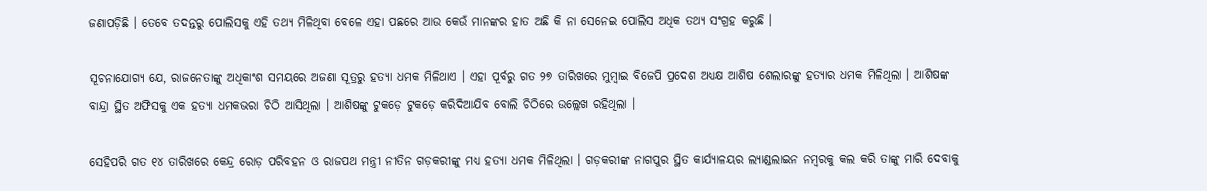ଜଣାପଡ଼ିଛି । ତେବେ ତଦନ୍ତରୁ ପୋଲିସକୁ ଏହି ତଥ୍ୟ ମିଳିଥିବା ବେଳେ ଏହା ପଛରେ ଆଉ କେଉଁ ମାନଙ୍କର ହାତ ଅଛି କି ନା ସେନେଇ ପୋଲିସ ଅଧିକ ତଥ୍ୟ ସଂଗ୍ରହ କରୁଛି ।

ସୂଚନାଯୋଗ୍ୟ ଯେ, ରାଜନେତାଙ୍କୁ ଅଧିକାଂଶ ସମୟରେ ଅଜଣା ସୂତ୍ରରୁ ହତ୍ୟା ଧମକ ମିଳିଥାଏ । ଏହା ପୂର୍ବରୁ ଗତ ୨୭ ତାରିଖରେ ମୁମ୍ବାଇ ବିଜେପି ପ୍ରଦେଶ ଅଧ୍ୟକ୍ଷ ଆଶିଷ ଶେଲାରଙ୍କୁ ହତ୍ୟାର ଧମକ ମିଳିଥିଲା । ଆଶିଷଙ୍କ ବାନ୍ଦ୍ରା ସ୍ଥିତ ଅଫିସକୁ ଏକ ହତ୍ୟା ଧମକଭରା ଚିଠି ଆସିଥିଲା । ଆଶିଷଙ୍କୁ ଟୁକଡ଼େ ଟୁକଡ଼େ କରିଦିଆଯିବ ବୋଲି ଚିଠିରେ ଉଲ୍ଲେଖ ରହିଥିଲା ।

ସେହିପରି ଗତ ୧୪ ତାରିଖରେ କେନ୍ଦ୍ର ରୋଡ଼ ପରିବହନ ଓ ରାଜପଥ ମନ୍ତ୍ରୀ ନୀତିନ ଗଡ଼କରୀଙ୍କୁ ମଧ୍ୟ ହତ୍ୟା ଧମକ ମିଳିଥିଲା । ଗଡ଼କରୀଙ୍କ ନାଗପୁର ସ୍ଥିତ କାର୍ଯ୍ୟାଳୟର ଲ୍ୟାଣ୍ଡଲାଇନ ନମ୍ବରକୁ କଲ କରି ତାଙ୍କୁ ମାରି ଦେବାକୁ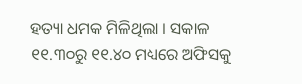ହତ୍ୟା ଧମକ ମିଳିଥିଲା । ସକାଳ ୧୧.୩୦ରୁ ୧୧.୪୦ ମଧ୍ୟରେ ଅଫିସକୁ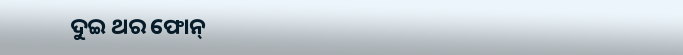ଦୁଇ ଥର ଫୋନ୍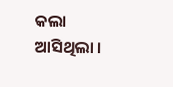କଲା ଆସିଥିଲା ।